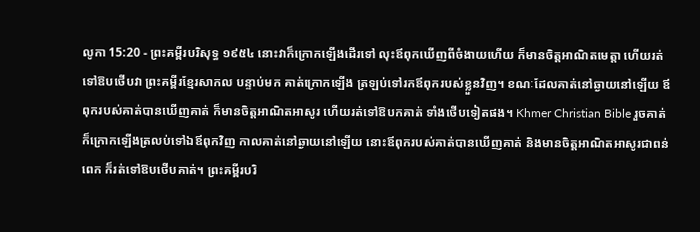លូកា 15:20 - ព្រះគម្ពីរបរិសុទ្ធ ១៩៥៤ នោះវាក៏ក្រោកឡើងដើរទៅ លុះឪពុកឃើញពីចំងាយហើយ ក៏មានចិត្តអាណិតមេត្តា ហើយរត់ទៅឱបថើបវា ព្រះគម្ពីរខ្មែរសាកល បន្ទាប់មក គាត់ក្រោកឡើង ត្រឡប់ទៅរកឪពុករបស់ខ្លួនវិញ។ ខណៈដែលគាត់នៅឆ្ងាយនៅឡើយ ឪពុករបស់គាត់បានឃើញគាត់ ក៏មានចិត្តអាណិតអាសូរ ហើយរត់ទៅឱបកគាត់ ទាំងថើបទៀតផង។ Khmer Christian Bible រួចគាត់ក៏ក្រោកឡើងត្រលប់ទៅឯឪពុកវិញ កាលគាត់នៅឆ្ងាយនៅឡើយ នោះឪពុករបស់គាត់បានឃើញគាត់ និងមានចិត្ដអាណិតអាសូរជាពន់ពេក ក៏រត់ទៅឱបថើបគាត់។ ព្រះគម្ពីរបរិ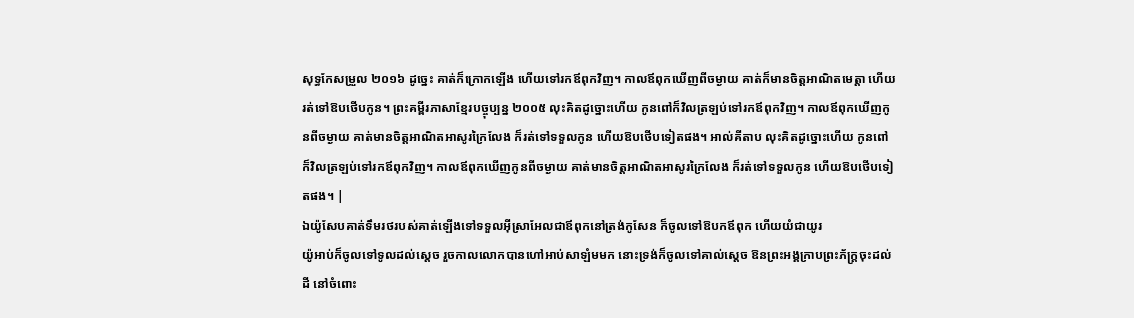សុទ្ធកែសម្រួល ២០១៦ ដូច្នេះ គាត់ក៏ក្រោកឡើង ហើយទៅរកឪពុកវិញ។ កាលឪពុកឃើញពីចម្ងាយ គាត់ក៏មានចិត្តអាណិតមេត្តា ហើយរត់ទៅឱបថើបកូន។ ព្រះគម្ពីរភាសាខ្មែរបច្ចុប្បន្ន ២០០៥ លុះគិតដូច្នោះហើយ កូនពៅក៏វិលត្រឡប់ទៅរកឪពុកវិញ។ កាលឪពុកឃើញកូនពីចម្ងាយ គាត់មានចិត្តអាណិតអាសូរក្រៃលែង ក៏រត់ទៅទទួលកូន ហើយឱបថើបទៀតផង។ អាល់គីតាប លុះគិតដូច្នោះហើយ កូនពៅក៏វិលត្រឡប់ទៅរកឪពុកវិញ។ កាលឪពុកឃើញកូនពីចម្ងាយ គាត់មានចិត្ដអាណិតអាសូរក្រៃលែង ក៏រត់ទៅទទួលកូន ហើយឱបថើបទៀតផង។ |
ឯយ៉ូសែបគាត់ទឹមរថរបស់គាត់ឡើងទៅទទួលអ៊ីស្រាអែលជាឪពុកនៅត្រង់កូសែន ក៏ចូលទៅឱបកឪពុក ហើយយំជាយូរ
យ៉ូអាប់ក៏ចូលទៅទូលដល់ស្តេច រួចកាលលោកបានហៅអាប់សាឡំមមក នោះទ្រង់ក៏ចូលទៅគាល់ស្តេច ឱនព្រះអង្គក្រាបព្រះភ័ក្ត្រចុះដល់ដី នៅចំពោះ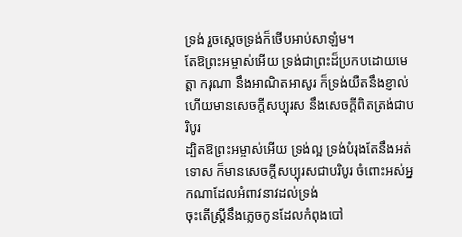ទ្រង់ រួចស្តេចទ្រង់ក៏ថើបអាប់សាឡំម។
តែឱព្រះអម្ចាស់អើយ ទ្រង់ជាព្រះដ៏ប្រកបដោយមេត្តា ករុណា នឹងអាណិតអាសូរ ក៏ទ្រង់យឺតនឹងខ្ញាល់ ហើយមានសេចក្ដីសប្បុរស នឹងសេចក្ដីពិតត្រង់ជាបរិបូរ
ដ្បិតឱព្រះអម្ចាស់អើយ ទ្រង់ល្អ ទ្រង់បំរុងតែនឹងអត់ទោស ក៏មានសេចក្ដីសប្បុរសជាបរិបូរ ចំពោះអស់អ្នកណាដែលអំពាវនាវដល់ទ្រង់
ចុះតើស្ត្រីនឹងភ្លេចកូនដែលកំពុងបៅ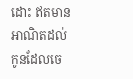ដោះ ឥតមានអាណិតដល់កូនដែលចេ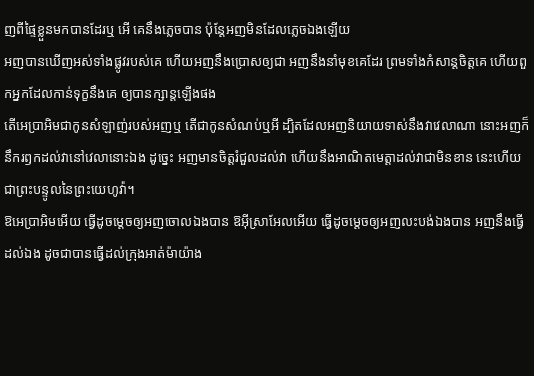ញពីផ្ទៃខ្លួនមកបានដែរឬ អើ គេនឹងភ្លេចបាន ប៉ុន្តែអញមិនដែលភ្លេចឯងឡើយ
អញបានឃើញអស់ទាំងផ្លូវរបស់គេ ហើយអញនឹងប្រោសឲ្យជា អញនឹងនាំមុខគេដែរ ព្រមទាំងកំសាន្តចិត្តគេ ហើយពួកអ្នកដែលកាន់ទុក្ខនឹងគេ ឲ្យបានក្សាន្តឡើងផង
តើអេប្រាអិមជាកូនសំឡាញ់របស់អញឬ តើជាកូនសំណប់ឬអី ដ្បិតដែលអញនិយាយទាស់នឹងវាវេលាណា នោះអញក៏នឹករឭកដល់វានៅវេលានោះឯង ដូច្នេះ អញមានចិត្តរំជួលដល់វា ហើយនឹងអាណិតមេត្តាដល់វាជាមិនខាន នេះហើយជាព្រះបន្ទូលនៃព្រះយេហូវ៉ា។
ឱអេប្រាអិមអើយ ធ្វើដូចម្តេចឲ្យអញចោលឯងបាន ឱអ៊ីស្រាអែលអើយ ធ្វើដូចម្តេចឲ្យអញលះបង់ឯងបាន អញនឹងធ្វើដល់ឯង ដូចជាបានធ្វើដល់ក្រុងអាត់ម៉ាយ៉ាង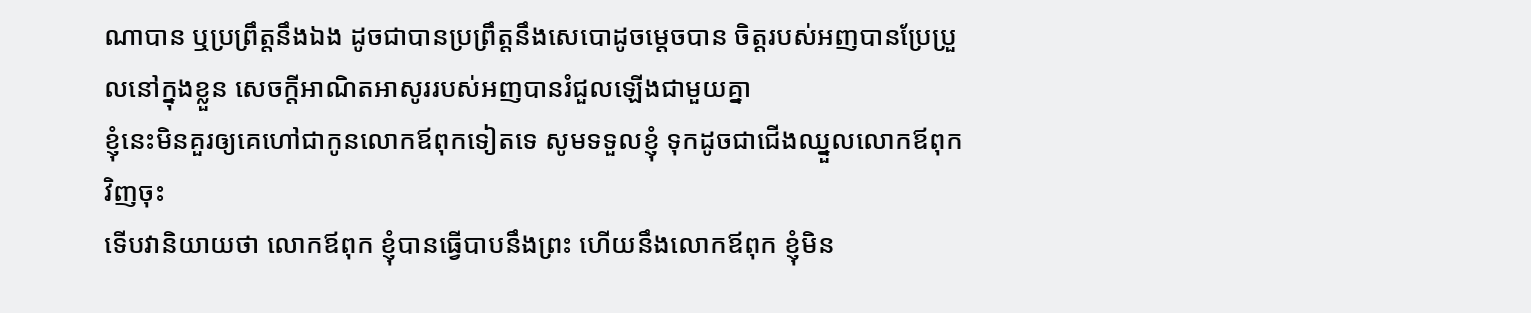ណាបាន ឬប្រព្រឹត្តនឹងឯង ដូចជាបានប្រព្រឹត្តនឹងសេបោដូចម្តេចបាន ចិត្តរបស់អញបានប្រែប្រួលនៅក្នុងខ្លួន សេចក្ដីអាណិតអាសូររបស់អញបានរំជួលឡើងជាមួយគ្នា
ខ្ញុំនេះមិនគួរឲ្យគេហៅជាកូនលោកឪពុកទៀតទេ សូមទទួលខ្ញុំ ទុកដូចជាជើងឈ្នួលលោកឪពុកវិញចុះ
ទើបវានិយាយថា លោកឪពុក ខ្ញុំបានធ្វើបាបនឹងព្រះ ហើយនឹងលោកឪពុក ខ្ញុំមិន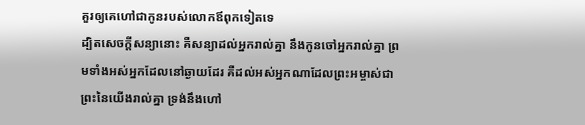គួរឲ្យគេហៅជាកូនរបស់លោកឪពុកទៀតទេ
ដ្បិតសេចក្ដីសន្យានោះ គឺសន្យាដល់អ្នករាល់គ្នា នឹងកូនចៅអ្នករាល់គ្នា ព្រមទាំងអស់អ្នកដែលនៅឆ្ងាយដែរ គឺដល់អស់អ្នកណាដែលព្រះអម្ចាស់ជាព្រះនៃយើងរាល់គ្នា ទ្រង់នឹងហៅ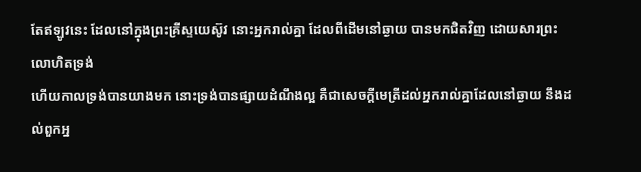តែឥឡូវនេះ ដែលនៅក្នុងព្រះគ្រីស្ទយេស៊ូវ នោះអ្នករាល់គ្នា ដែលពីដើមនៅឆ្ងាយ បានមកជិតវិញ ដោយសារព្រះលោហិតទ្រង់
ហើយកាលទ្រង់បានយាងមក នោះទ្រង់បានផ្សាយដំណឹងល្អ គឺជាសេចក្ដីមេត្រីដល់អ្នករាល់គ្នាដែលនៅឆ្ងាយ នឹងដល់ពួកអ្ន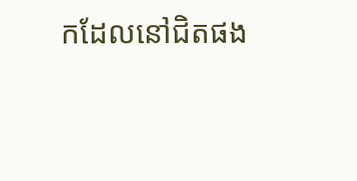កដែលនៅជិតផង